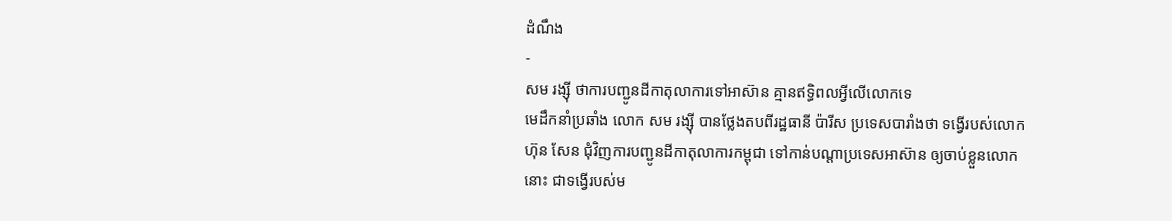ដំណឹង
-
សម រង្ស៊ី ថាការបញ្ជូនដីកាតុលាការទៅអាស៊ាន គ្មានឥទ្ធិពលអ្វីលើលោកទេ
មេដឹកនាំប្រឆាំង លោក សម រង្ស៊ី បានថ្លែងតបពីរដ្ឋធានី ប៉ារីស ប្រទេសបារាំងថា ទង្វើរបស់លោក ហ៊ុន សែន ជុំវិញការបញ្ជូនដីកាតុលាការកម្ពុជា ទៅកាន់បណ្ដាប្រទេសអាស៊ាន ឲ្យចាប់ខ្លួនលោកនោះ ជាទង្វើរបស់ម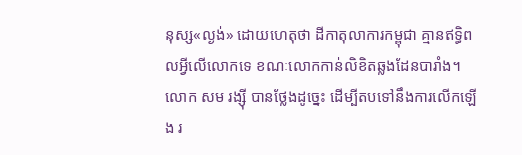នុស្ស«ល្ងង់» ដោយហេតុថា ដីកាតុលាការកម្ពុជា គ្មានឥទ្ធិពលអ្វីលើលោកទេ ខណៈលោកកាន់លិខិតឆ្លងដែនបារាំង។ លោក សម រង្ស៊ី បានថ្លែងដូច្នេះ ដើម្បីតបទៅនឹងការលើកឡើង រ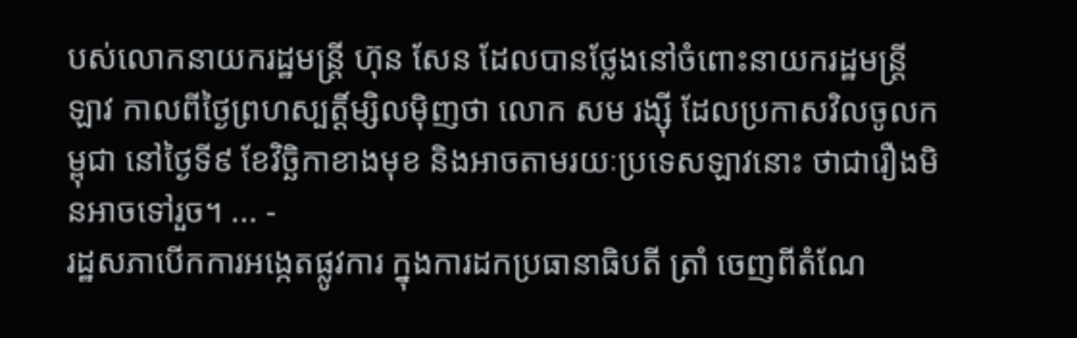បស់លោកនាយករដ្ឋមន្ត្រី ហ៊ុន សែន ដែលបានថ្លែងនៅចំពោះនាយករដ្ឋមន្ត្រីឡាវ កាលពីថ្ងៃព្រហស្បត្តិ៍ម្សិលម៉ិញថា លោក សម រង្ស៊ី ដែលប្រកាសវិលចូលកម្ពុជា នៅថ្ងៃទី៩ ខែវិច្ឆិកាខាងមុខ និងអាចតាមរយៈប្រទេសឡាវនោះ ថាជារឿងមិនអាចទៅរួច។ ... -
រដ្ឋសភាបើកការអង្កេតផ្លូវការ ក្នុងការដកប្រធានាធិបតី ត្រាំ ចេញពីតំណែ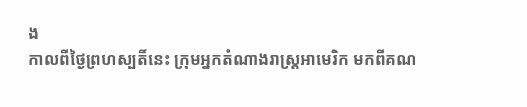ង
កាលពីថ្ងៃព្រហស្បតិ៍នេះ ក្រុមអ្នកតំណាងរាស្ត្រអាមេរិក មកពីគណ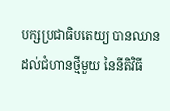បក្សប្រជាធិបតេយ្យ បានឈានដល់ជំហានថ្មីមួយ នៃនីតិវិធី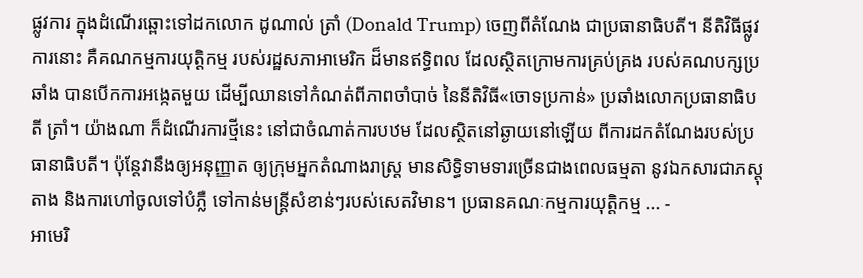ផ្លូវការ ក្នុងដំណើរឆ្ពោះទៅដកលោក ដូណាល់ ត្រាំ (Donald Trump) ចេញពីតំណែង ជាប្រធានាធិបតី។ នីតិវិធីផ្លូវការនោះ គឺគណកម្មការយុត្តិកម្ម របស់រដ្ឋសភាអាមេរិក ដ៏មានឥទ្ធិពល ដែលស្ថិតក្រោមការគ្រប់គ្រង របស់គណបក្សប្រឆាំង បានបើកការអង្កេតមួយ ដើម្បីឈានទៅកំណត់ពីភាពចាំបាច់ នៃនីតិវិធី«ចោទប្រកាន់» ប្រឆាំងលោកប្រធានាធិបតី ត្រាំ។ យ៉ាងណា ក៏ដំណើរការថ្មីនេះ នៅជាចំណាត់ការបឋម ដែលស្ថិតនៅឆ្ងាយនៅឡើយ ពីការដកតំណែងរបស់ប្រធានាធិបតី។ ប៉ុន្តែវានឹងឲ្យអនុញ្ញាត ឲ្យក្រុមអ្នកតំណាងរាស្ត្រ មានសិទ្ធិទាមទារច្រើនជាងពេលធម្មតា នូវឯកសារជាភស្ដុតាង និងការហៅចូលទៅបំភ្លឺ ទៅកាន់មន្ត្រីសំខាន់ៗរបស់សេតវិមាន។ ប្រធានគណៈកម្មការយុត្តិកម្ម ... -
អាមេរិ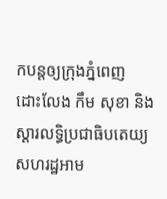កបន្តឲ្យក្រុងភ្នំពេញ ដោះលែង កឹម សុខា និងស្ដារលទ្ធិប្រជាធិបតេយ្យ
សហរដ្ឋអាម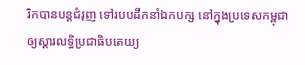រិកបានបន្តជំរុញ ទៅរបបដឹកនាំឯកបក្ស នៅក្នុងប្រទេសកម្ពុជា ឲ្យស្ដារលទ្ធិប្រជាធិបតេយ្យ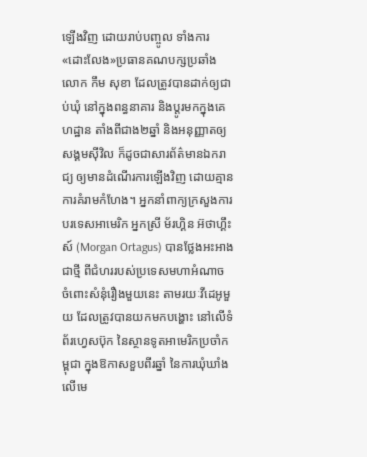ឡើងវិញ ដោយរាប់បញ្ចូល ទាំងការ«ដោះលែង»ប្រធានគណបក្សប្រឆាំង លោក កឹម សុខា ដែលត្រូវបានដាក់ឲ្យជាប់ឃុំ នៅក្នុងពន្ធនាគារ និងប្ដូរមកក្នុងគេហដ្ឋាន តាំងពីជាង២ឆ្នាំ និងអនុញ្ញាតឲ្យសង្គមស៊ីវិល ក៏ដូចជាសារព័ត៌មានឯករាជ្យ ឲ្យមានដំណើរការឡើងវិញ ដោយគ្មានការគំរាមកំហែង។ អ្នកនាំពាក្យក្រសួងការបរទេសអាមេរិក អ្នកស្រី ម័រហ្គិន អ៊ថាហ្គឹះស៍ (Morgan Ortagus) បានថ្លែងអះអាងជាថ្មី ពីជំហររបស់ប្រទេសមហាអំណាច ចំពោះសំនុំរឿងមួយនេះ តាមរយៈវីដេអូមួយ ដែលត្រូវបានយកមកបង្ហោះ នៅលើទំព័រហ្វេសប៊ុក នៃស្ថានទូតអាមេរិកប្រចាំកម្ពុជា ក្នុងឱកាសខួបពីរឆ្នាំ នៃការឃុំឃាំងលើមេ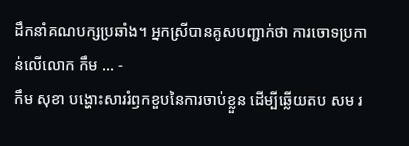ដឹកនាំគណបក្សប្រឆាំង។ អ្នកស្រីបានគូសបញ្ជាក់ថា ការចោទប្រកាន់លើលោក កឹម ... -
កឹម សុខា បង្ហោះសាររំឭកខួបនៃការចាប់ខ្លួន ដើម្បីឆ្លើយតប សម រ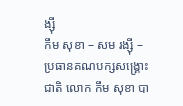ង្ស៊ី
កឹម សុខា – សម រង្ស៊ី – ប្រធានគណបក្សសង្គ្រោះជាតិ លោក កឹម សុខា បា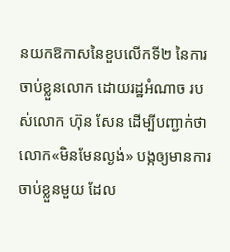នយកឱកាសនៃខួបលើកទី២ នៃការចាប់ខ្លួនលោក ដោយរដ្ឋអំណាច របស់លោក ហ៊ុន សែន ដើម្បីបញ្ជាក់ថា លោក«មិនមែនល្ងង់» បង្កឲ្យមានការចាប់ខ្លួនមួយ ដែល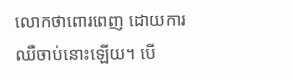លោកថាពោរពេញ ដោយការឈឺចាប់នោះឡើយ។ បើ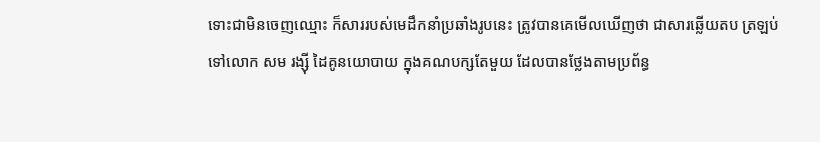ទោះជាមិនចេញឈ្មោះ ក៏សាររបស់មេដឹកនាំប្រឆាំងរូបនេះ ត្រូវបានគេមើលឃើញថា ជាសារឆ្លើយតប ត្រឡប់ទៅលោក សម រង្ស៊ី ដៃគូនយោបាយ ក្នុងគណបក្សតែមួយ ដែលបានថ្លែងតាមប្រព័ន្ធ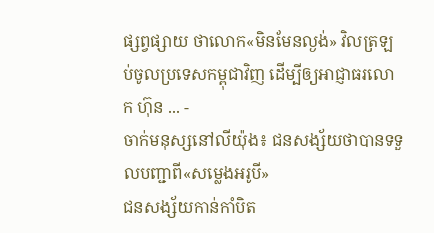ផ្សព្វផ្សាយ ថាលោក«មិនមែនល្ងង់» វិលត្រឡប់ចូលប្រទេសកម្ពុជាវិញ ដើម្បីឲ្យអាជ្ញាធរលោក ហ៊ុន ... -
ចាក់មនុស្សនៅលីយ៉ុង៖ ជនសង្ស័យថាបានទទួលបញ្ជាពី«សម្លេងអរូបី»
ជនសង្ស័យកាន់កាំបិត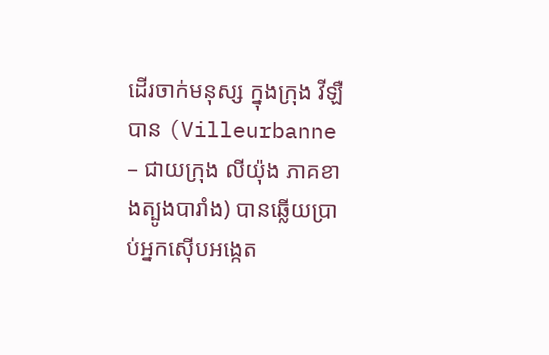ដើរចាក់មនុស្ស ក្នុងក្រុង វីឡឺបាន (Villeurbanne – ជាយក្រុង លីយ៉ុង ភាគខាងត្បូងបារាំង) បានឆ្លើយប្រាប់អ្នកស៊ើបអង្កេត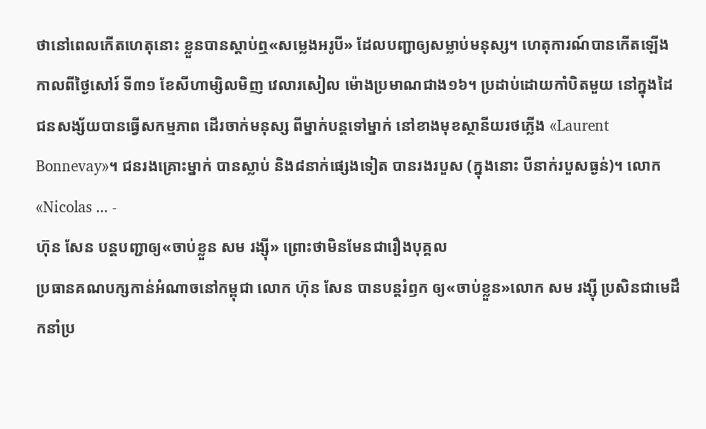ថានៅពេលកើតហេតុនោះ ខ្លួនបានស្ដាប់ឮ«សម្លេងអរូបី» ដែលបញ្ជាឲ្យសម្លាប់មនុស្ស។ ហេតុការណ៍បានកើតឡើង កាលពីថ្ងៃសៅរ៍ ទី៣១ ខែសីហាម្សិលមិញ វេលារសៀល ម៉ោងប្រមាណជាង១៦។ ប្រដាប់ដោយកាំបិតមួយ នៅក្នុងដៃ ជនសង្ស័យបានធ្វើសកម្មភាព ដើរចាក់មនុស្ស ពីម្នាក់បន្តទៅម្នាក់ នៅខាងមុខស្ថានីយរថភ្លើង «Laurent Bonnevay»។ ជនរងគ្រោះម្នាក់ បានស្លាប់ និង៨នាក់ផ្សេងទៀត បានរងរបួស (ក្នុងនោះ បីនាក់របួសធ្ងន់)។ លោក «Nicolas ... -
ហ៊ុន សែន បន្តបញ្ជាឲ្យ«ចាប់ខ្លួន សម រង្ស៊ី» ព្រោះថាមិនមែនជារឿងបុគ្គល
ប្រធានគណបក្សកាន់អំណាចនៅកម្ពុជា លោក ហ៊ុន សែន បានបន្តរំឭក ឲ្យ«ចាប់ខ្លួន»លោក សម រង្ស៊ី ប្រសិនជាមេដឹកនាំប្រ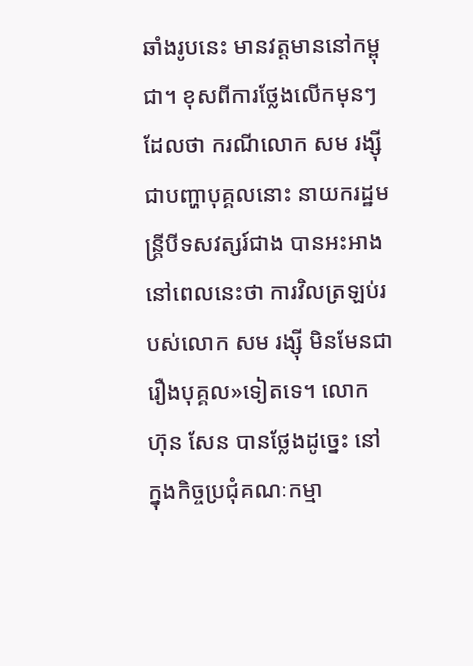ឆាំងរូបនេះ មានវត្តមាននៅកម្ពុជា។ ខុសពីការថ្លែងលើកមុនៗ ដែលថា ករណីលោក សម រង្ស៊ី ជាបញ្ហាបុគ្គលនោះ នាយករដ្ឋមន្ត្រីបីទសវត្សរ៍ជាង បានអះអាងនៅពេលនេះថា ការវិលត្រឡប់របស់លោក សម រង្ស៊ី មិនមែនជារឿងបុគ្គល»ទៀតទេ។ លោក ហ៊ុន សែន បានថ្លែងដូច្នេះ នៅក្នុងកិច្ចប្រជុំគណៈកម្មា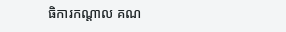ធិការកណ្តាល គណ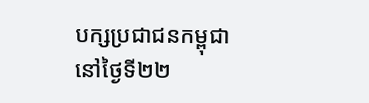បក្សប្រជាជនកម្ពុជា នៅថ្ងៃទី២២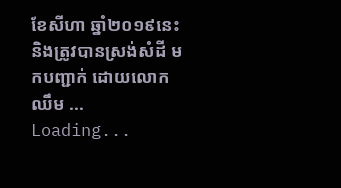ខែសីហា ឆ្នាំ២០១៩នេះ និងត្រូវបានស្រង់សំដី មកបញ្ជាក់ ដោយលោក ឈឹម ...
Loading...